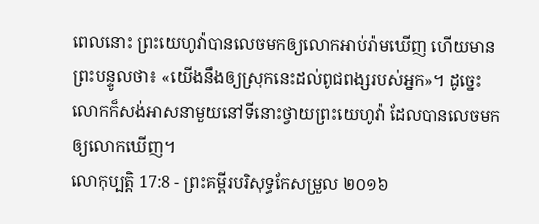ពេលនោះ ព្រះយេហូវ៉ាបានលេចមកឲ្យលោកអាប់រ៉ាមឃើញ ហើយមានព្រះបន្ទូលថា៖ «យើងនឹងឲ្យស្រុកនេះដល់ពូជពង្សរបស់អ្នក»។ ដូច្នេះ លោកក៏សង់អាសនាមួយនៅទីនោះថ្វាយព្រះយេហូវ៉ា ដែលបានលេចមកឲ្យលោកឃើញ។
លោកុប្បត្តិ 17:8 - ព្រះគម្ពីរបរិសុទ្ធកែសម្រួល ២០១៦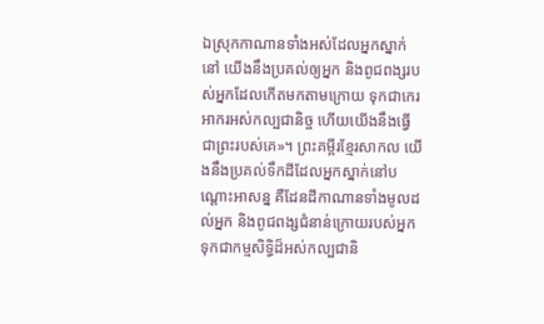ឯស្រុកកាណានទាំងអស់ដែលអ្នកស្នាក់នៅ យើងនឹងប្រគល់ឲ្យអ្នក និងពូជពង្សរបស់អ្នកដែលកើតមកតាមក្រោយ ទុកជាកេរអាករអស់កល្បជានិច្ច ហើយយើងនឹងធ្វើជាព្រះរបស់គេ»។ ព្រះគម្ពីរខ្មែរសាកល យើងនឹងប្រគល់ទឹកដីដែលអ្នកស្នាក់នៅបណ្ដោះអាសន្ន គឺដែនដីកាណានទាំងមូលដល់អ្នក និងពូជពង្សជំនាន់ក្រោយរបស់អ្នក ទុកជាកម្មសិទ្ធិដ៏អស់កល្បជានិ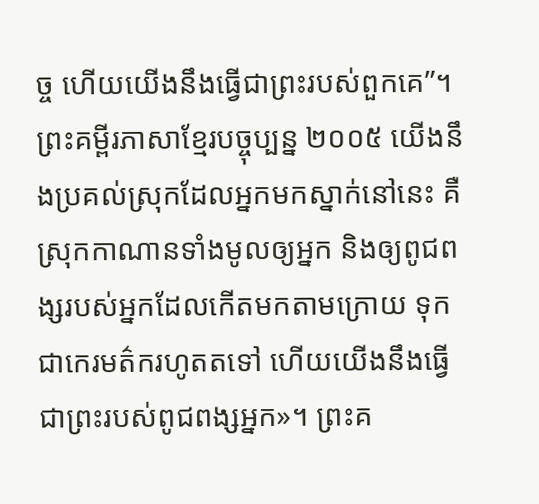ច្ច ហើយយើងនឹងធ្វើជាព្រះរបស់ពួកគេ”។ ព្រះគម្ពីរភាសាខ្មែរបច្ចុប្បន្ន ២០០៥ យើងនឹងប្រគល់ស្រុកដែលអ្នកមកស្នាក់នៅនេះ គឺស្រុកកាណានទាំងមូលឲ្យអ្នក និងឲ្យពូជពង្សរបស់អ្នកដែលកើតមកតាមក្រោយ ទុកជាកេរមត៌ករហូតតទៅ ហើយយើងនឹងធ្វើជាព្រះរបស់ពូជពង្សអ្នក»។ ព្រះគ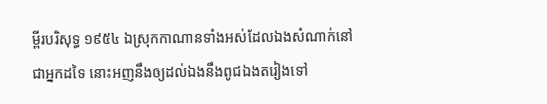ម្ពីរបរិសុទ្ធ ១៩៥៤ ឯស្រុកកាណានទាំងអស់ដែលឯងសំណាក់នៅជាអ្នកដទៃ នោះអញនឹងឲ្យដល់ឯងនឹងពូជឯងតរៀងទៅ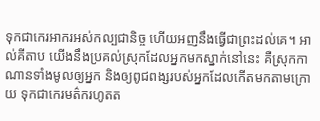ទុកជាកេរអាករអស់កល្បជានិច្ច ហើយអញនឹងធ្វើជាព្រះដល់គេ។ អាល់គីតាប យើងនឹងប្រគល់ស្រុកដែលអ្នកមកស្នាក់នៅនេះ គឺស្រុកកាណានទាំងមូលឲ្យអ្នក និងឲ្យពូជពង្សរបស់អ្នកដែលកើតមកតាមក្រោយ ទុកជាកេរមត៌ករហូតត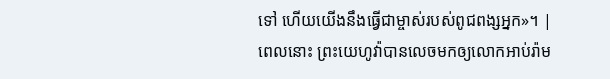ទៅ ហើយយើងនឹងធ្វើជាម្ចាស់របស់ពូជពង្សអ្នក»។ |
ពេលនោះ ព្រះយេហូវ៉ាបានលេចមកឲ្យលោកអាប់រ៉ាម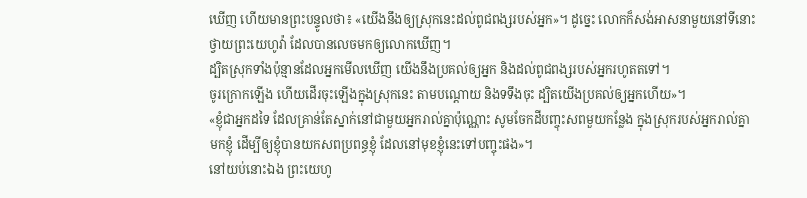ឃើញ ហើយមានព្រះបន្ទូលថា៖ «យើងនឹងឲ្យស្រុកនេះដល់ពូជពង្សរបស់អ្នក»។ ដូច្នេះ លោកក៏សង់អាសនាមួយនៅទីនោះថ្វាយព្រះយេហូវ៉ា ដែលបានលេចមកឲ្យលោកឃើញ។
ដ្បិតស្រុកទាំងប៉ុន្មានដែលអ្នកមើលឃើញ យើងនឹងប្រគល់ឲ្យអ្នក និងដល់ពូជពង្សរបស់អ្នករហូតតទៅ។
ចូរក្រោកឡើង ហើយដើរចុះឡើងក្នុងស្រុកនេះ តាមបណ្តោយ និងទទឹងចុះ ដ្បិតយើងប្រគល់ឲ្យអ្នកហើយ»។
«ខ្ញុំជាអ្នកដទៃ ដែលគ្រាន់តែស្នាក់នៅជាមួយអ្នករាល់គ្នាប៉ុណ្ណោះ សូមចែកដីបញ្ចុះសពមួយកន្លែង ក្នុងស្រុករបស់អ្នករាល់គ្នាមកខ្ញុំ ដើម្បីឲ្យខ្ញុំបានយកសពប្រពន្ធខ្ញុំ ដែលនៅមុខខ្ញុំនេះទៅបញ្ចុះផង»។
នៅយប់នោះឯង ព្រះយេហូ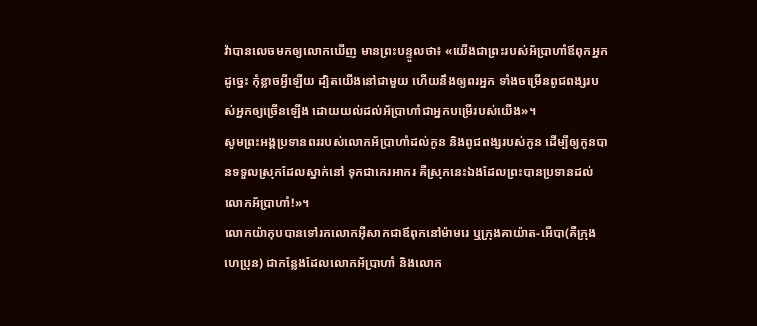វ៉ាបានលេចមកឲ្យលោកឃើញ មានព្រះបន្ទូលថា៖ «យើងជាព្រះរបស់អ័ប្រាហាំឪពុកអ្នក ដូច្នេះ កុំខ្លាចអ្វីឡើយ ដ្បិតយើងនៅជាមួយ ហើយនឹងឲ្យពរអ្នក ទាំងចម្រើនពូជពង្សរបស់អ្នកឲ្យច្រើនឡើង ដោយយល់ដល់អ័ប្រាហាំជាអ្នកបម្រើរបស់យើង»។
សូមព្រះអង្គប្រទានពររបស់លោកអ័ប្រាហាំដល់កូន និងពូជពង្សរបស់កូន ដើម្បីឲ្យកូនបានទទួលស្រុកដែលស្នាក់នៅ ទុកជាកេរអាករ គឺស្រុកនេះឯងដែលព្រះបានប្រទានដល់លោកអ័ប្រាហាំ!»។
លោកយ៉ាកុបបានទៅរកលោកអ៊ីសាកជាឪពុកនៅម៉ាមរេ ឬក្រុងគាយ៉ាត-អើបា(គឺក្រុងហេប្រុន) ជាកន្លែងដែលលោកអ័ប្រាហាំ និងលោក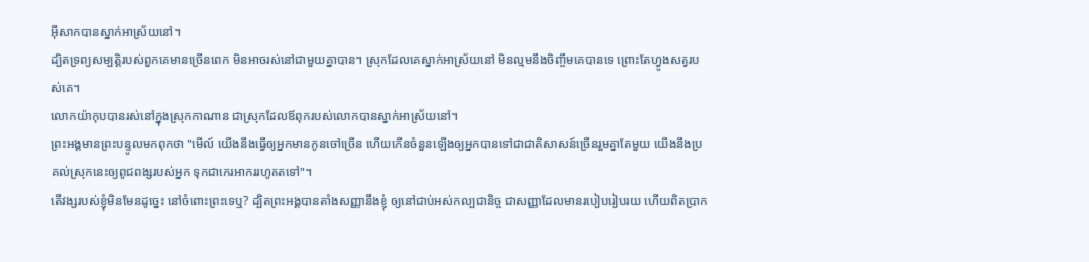អ៊ីសាកបានស្នាក់អាស្រ័យនៅ។
ដ្បិតទ្រព្យសម្បត្តិរបស់ពួកគេមានច្រើនពេក មិនអាចរស់នៅជាមួយគ្នាបាន។ ស្រុកដែលគេស្នាក់អាស្រ័យនៅ មិនល្មមនឹងចិញ្ចឹមគេបានទេ ព្រោះតែហ្វូងសត្វរបស់គេ។
លោកយ៉ាកុបបានរស់នៅក្នុងស្រុកកាណាន ជាស្រុកដែលឪពុករបស់លោកបានស្នាក់អាស្រ័យនៅ។
ព្រះអង្គមានព្រះបន្ទូលមកពុកថា "មើល៍ យើងនឹងធ្វើឲ្យអ្នកមានកូនចៅច្រើន ហើយកើនចំនួនឡើងឲ្យអ្នកបានទៅជាជាតិសាសន៍ច្រើនរួមគ្នាតែមួយ យើងនឹងប្រគល់ស្រុកនេះឲ្យពូជពង្សរបស់អ្នក ទុកជាកេរអាកររហូតតទៅ"។
តើវង្សរបស់ខ្ញុំមិនមែនដូច្នេះ នៅចំពោះព្រះទេឬ? ដ្បិតព្រះអង្គបានតាំងសញ្ញានឹងខ្ញុំ ឲ្យនៅជាប់អស់កល្បជានិច្ច ជាសញ្ញាដែលមានរបៀបរៀបរយ ហើយពិតប្រាក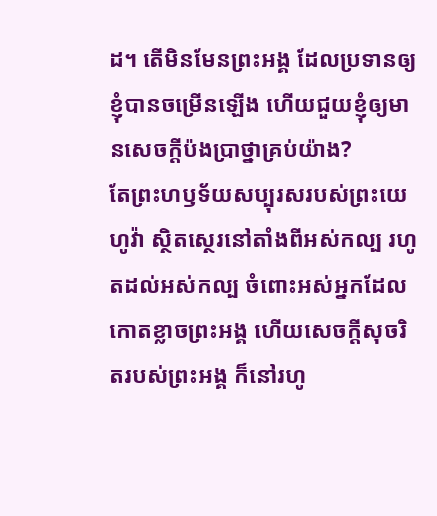ដ។ តើមិនមែនព្រះអង្គ ដែលប្រទានឲ្យខ្ញុំបានចម្រើនឡើង ហើយជួយខ្ញុំឲ្យមានសេចក្ដីប៉ងប្រាថ្នាគ្រប់យ៉ាង?
តែព្រះហឫទ័យសប្បុរសរបស់ព្រះយេហូវ៉ា ស្ថិតស្ថេរនៅតាំងពីអស់កល្ប រហូតដល់អស់កល្ប ចំពោះអស់អ្នកដែលកោតខ្លាចព្រះអង្គ ហើយសេចក្ដីសុចរិតរបស់ព្រះអង្គ ក៏នៅរហូ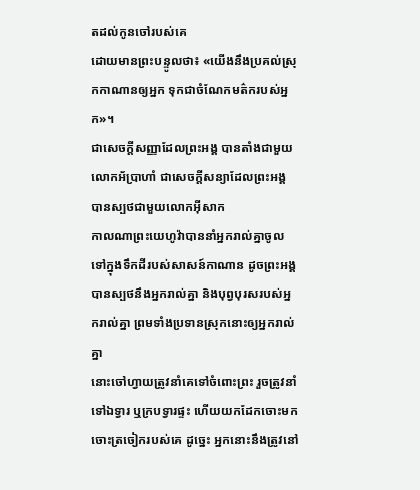តដល់កូនចៅរបស់គេ
ដោយមានព្រះបន្ទូលថា៖ «យើងនឹងប្រគល់ស្រុកកាណានឲ្យអ្នក ទុកជាចំណែកមត៌ករបស់អ្នក»។
ជាសេចក្ដីសញ្ញាដែលព្រះអង្គ បានតាំងជាមួយលោកអ័ប្រាហាំ ជាសេចក្ដីសន្យាដែលព្រះអង្គ បានស្បថជាមួយលោកអ៊ីសាក
កាលណាព្រះយេហូវ៉ាបាននាំអ្នករាល់គ្នាចូលទៅក្នុងទឹកដីរបស់សាសន៍កាណាន ដូចព្រះអង្គបានស្បថនឹងអ្នករាល់គ្នា និងបុព្វបុរសរបស់អ្នករាល់គ្នា ព្រមទាំងប្រទានស្រុកនោះឲ្យអ្នករាល់គ្នា
នោះចៅហ្វាយត្រូវនាំគេទៅចំពោះព្រះ រួចត្រូវនាំទៅឯទ្វារ ឬក្របទ្វារផ្ទះ ហើយយកដែកចោះមកចោះត្រចៀករបស់គេ ដូច្នេះ អ្នកនោះនឹងត្រូវនៅ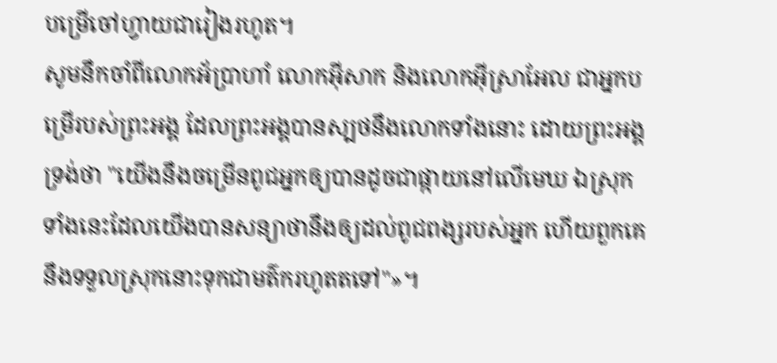បម្រើចៅហ្វាយជារៀងរហូត។
សូមនឹកចាំពីលោកអ័ប្រាហាំ លោកអ៊ីសាក និងលោកអ៊ីស្រាអែល ជាអ្នកបម្រើរបស់ព្រះអង្គ ដែលព្រះអង្គបានស្បថនឹងលោកទាំងនោះ ដោយព្រះអង្គទ្រង់ថា "យើងនឹងចម្រើនពូជអ្នកឲ្យបានដូចជាផ្កាយនៅលើមេឃ ឯស្រុកទាំងនេះដែលយើងបានសន្យាថានឹងឲ្យដល់ពូជពង្សរបស់អ្នក ហើយពួកគេនឹងទទួលស្រុកនោះទុកជាមត៌ករហូតតទៅ"»។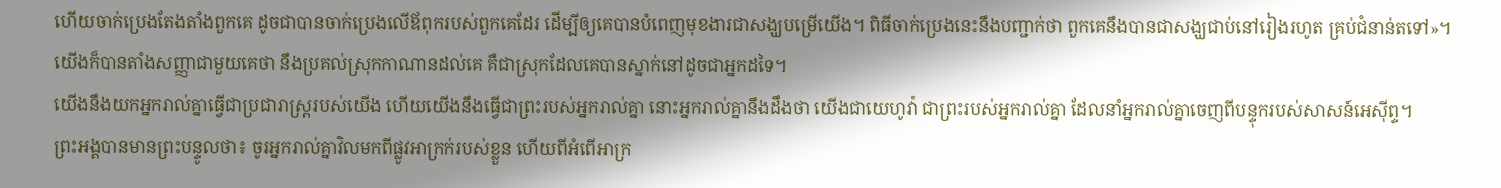ហើយចាក់ប្រេងតែងតាំងពួកគេ ដូចជាបានចាក់ប្រេងលើឪពុករបស់ពួកគេដែរ ដើម្បីឲ្យគេបានបំពេញមុខងារជាសង្ឃបម្រើយើង។ ពិធីចាក់ប្រេងនេះនឹងបញ្ជាក់ថា ពួកគេនឹងបានជាសង្ឃជាប់នៅរៀងរហូត គ្រប់ជំនាន់តទៅ»។
យើងក៏បានតាំងសញ្ញាជាមួយគេថា នឹងប្រគល់ស្រុកកាណានដល់គេ គឺជាស្រុកដែលគេបានស្នាក់នៅដូចជាអ្នកដទៃ។
យើងនឹងយកអ្នករាល់គ្នាធ្វើជាប្រជារាស្ត្ររបស់យើង ហើយយើងនឹងធ្វើជាព្រះរបស់អ្នករាល់គ្នា នោះអ្នករាល់គ្នានឹងដឹងថា យើងជាយេហូវ៉ា ជាព្រះរបស់អ្នករាល់គ្នា ដែលនាំអ្នករាល់គ្នាចេញពីបន្ទុករបស់សាសន៍អេស៊ីព្ទ។
ព្រះអង្គបានមានព្រះបន្ទូលថា៖ ចូរអ្នករាល់គ្នាវិលមកពីផ្លូវអាក្រក់របស់ខ្លួន ហើយពីអំពើអាក្រ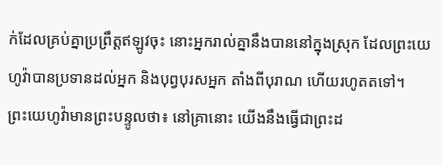ក់ដែលគ្រប់គ្នាប្រព្រឹត្តឥឡូវចុះ នោះអ្នករាល់គ្នានឹងបាននៅក្នុងស្រុក ដែលព្រះយេហូវ៉ាបានប្រទានដល់អ្នក និងបុព្វបុរសអ្នក តាំងពីបុរាណ ហើយរហូតតទៅ។
ព្រះយេហូវ៉ាមានព្រះបន្ទូលថា៖ នៅគ្រានោះ យើងនឹងធ្វើជាព្រះដ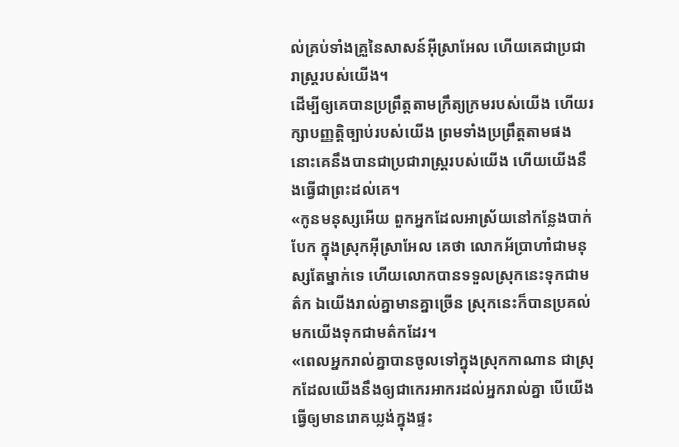ល់គ្រប់ទាំងគ្រួនៃសាសន៍អ៊ីស្រាអែល ហើយគេជាប្រជារាស្ត្ររបស់យើង។
ដើម្បីឲ្យគេបានប្រព្រឹត្តតាមក្រឹត្យក្រមរបស់យើង ហើយរក្សាបញ្ញត្តិច្បាប់របស់យើង ព្រមទាំងប្រព្រឹត្តតាមផង នោះគេនឹងបានជាប្រជារាស្ត្ររបស់យើង ហើយយើងនឹងធ្វើជាព្រះដល់គេ។
«កូនមនុស្សអើយ ពួកអ្នកដែលអាស្រ័យនៅកន្លែងបាក់បែក ក្នុងស្រុកអ៊ីស្រាអែល គេថា លោកអ័ប្រាហាំជាមនុស្សតែម្នាក់ទេ ហើយលោកបានទទួលស្រុកនេះទុកជាមត៌ក ឯយើងរាល់គ្នាមានគ្នាច្រើន ស្រុកនេះក៏បានប្រគល់មកយើងទុកជាមត៌កដែរ។
«ពេលអ្នករាល់គ្នាបានចូលទៅក្នុងស្រុកកាណាន ជាស្រុកដែលយើងនឹងឲ្យជាកេរអាករដល់អ្នករាល់គ្នា បើយើងធ្វើឲ្យមានរោគឃ្លង់ក្នុងផ្ទះ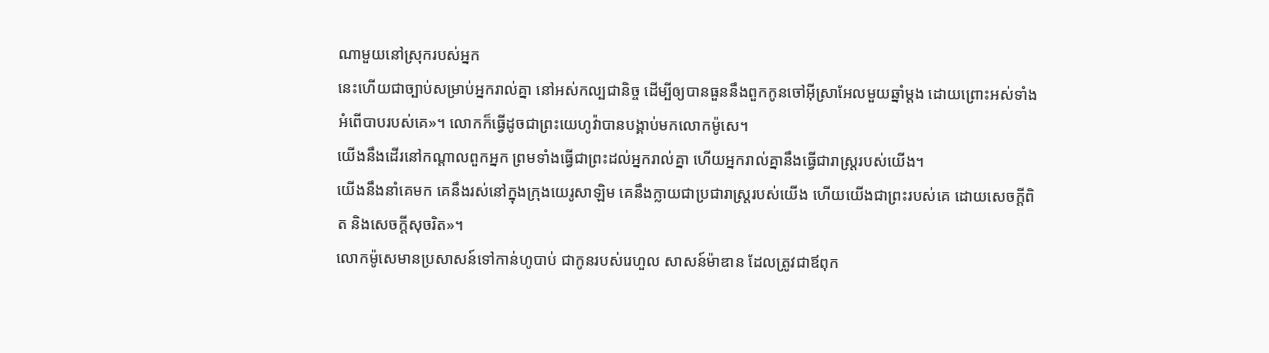ណាមួយនៅស្រុករបស់អ្នក
នេះហើយជាច្បាប់សម្រាប់អ្នករាល់គ្នា នៅអស់កល្បជានិច្ច ដើម្បីឲ្យបានធួននឹងពួកកូនចៅអ៊ីស្រាអែលមួយឆ្នាំម្តង ដោយព្រោះអស់ទាំងអំពើបាបរបស់គេ»។ លោកក៏ធ្វើដូចជាព្រះយេហូវ៉ាបានបង្គាប់មកលោកម៉ូសេ។
យើងនឹងដើរនៅកណ្ដាលពួកអ្នក ព្រមទាំងធ្វើជាព្រះដល់អ្នករាល់គ្នា ហើយអ្នករាល់គ្នានឹងធ្វើជារាស្ត្ររបស់យើង។
យើងនឹងនាំគេមក គេនឹងរស់នៅក្នុងក្រុងយេរូសាឡិម គេនឹងក្លាយជាប្រជារាស្ត្ររបស់យើង ហើយយើងជាព្រះរបស់គេ ដោយសេចក្ដីពិត និងសេចក្ដីសុចរិត»។
លោកម៉ូសេមានប្រសាសន៍ទៅកាន់ហូបាប់ ជាកូនរបស់រេហួល សាសន៍ម៉ាឌាន ដែលត្រូវជាឪពុក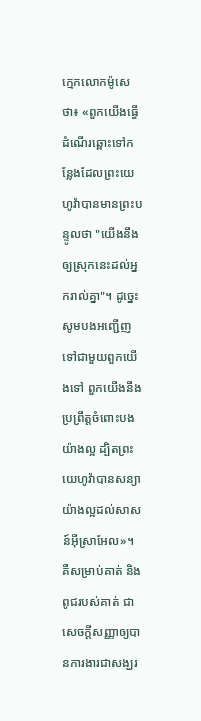ក្មេកលោកម៉ូសេថា៖ «ពួកយើងធ្វើដំណើរឆ្ពោះទៅកន្លែងដែលព្រះយេហូវ៉ាបានមានព្រះបន្ទូលថា "យើងនឹងឲ្យស្រុកនេះដល់អ្នករាល់គ្នា"។ ដូច្នេះ សូមបងអញ្ជើញទៅជាមួយពួកយើងទៅ ពួកយើងនឹងប្រព្រឹត្តចំពោះបងយ៉ាងល្អ ដ្បិតព្រះយេហូវ៉ាបានសន្យាយ៉ាងល្អដល់សាសន៍អ៊ីស្រាអែល»។
គឺសម្រាប់គាត់ និងពូជរបស់គាត់ ជាសេចក្ដីសញ្ញាឲ្យបានការងារជាសង្ឃរ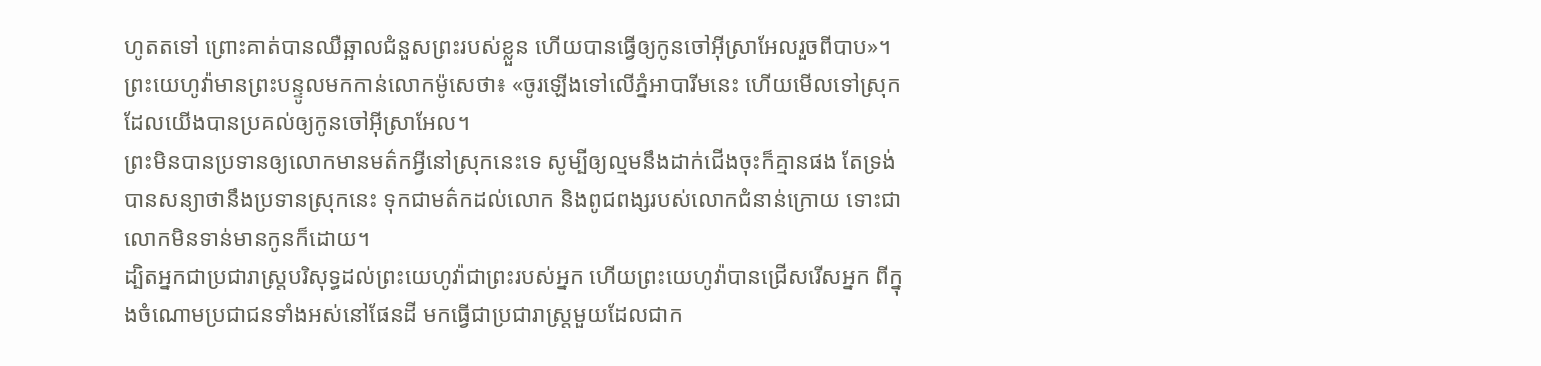ហូតតទៅ ព្រោះគាត់បានឈឺឆ្អាលជំនួសព្រះរបស់ខ្លួន ហើយបានធ្វើឲ្យកូនចៅអ៊ីស្រាអែលរួចពីបាប»។
ព្រះយេហូវ៉ាមានព្រះបន្ទូលមកកាន់លោកម៉ូសេថា៖ «ចូរឡើងទៅលើភ្នំអាបារីមនេះ ហើយមើលទៅស្រុកដែលយើងបានប្រគល់ឲ្យកូនចៅអ៊ីស្រាអែល។
ព្រះមិនបានប្រទានឲ្យលោកមានមត៌កអ្វីនៅស្រុកនេះទេ សូម្បីឲ្យល្មមនឹងដាក់ជើងចុះក៏គ្មានផង តែទ្រង់បានសន្យាថានឹងប្រទានស្រុកនេះ ទុកជាមត៌កដល់លោក និងពូជពង្សរបស់លោកជំនាន់ក្រោយ ទោះជាលោកមិនទាន់មានកូនក៏ដោយ។
ដ្បិតអ្នកជាប្រជារាស្ត្របរិសុទ្ធដល់ព្រះយេហូវ៉ាជាព្រះរបស់អ្នក ហើយព្រះយេហូវ៉ាបានជ្រើសរើសអ្នក ពីក្នុងចំណោមប្រជាជនទាំងអស់នៅផែនដី មកធ្វើជាប្រជារាស្ត្រមួយដែលជាក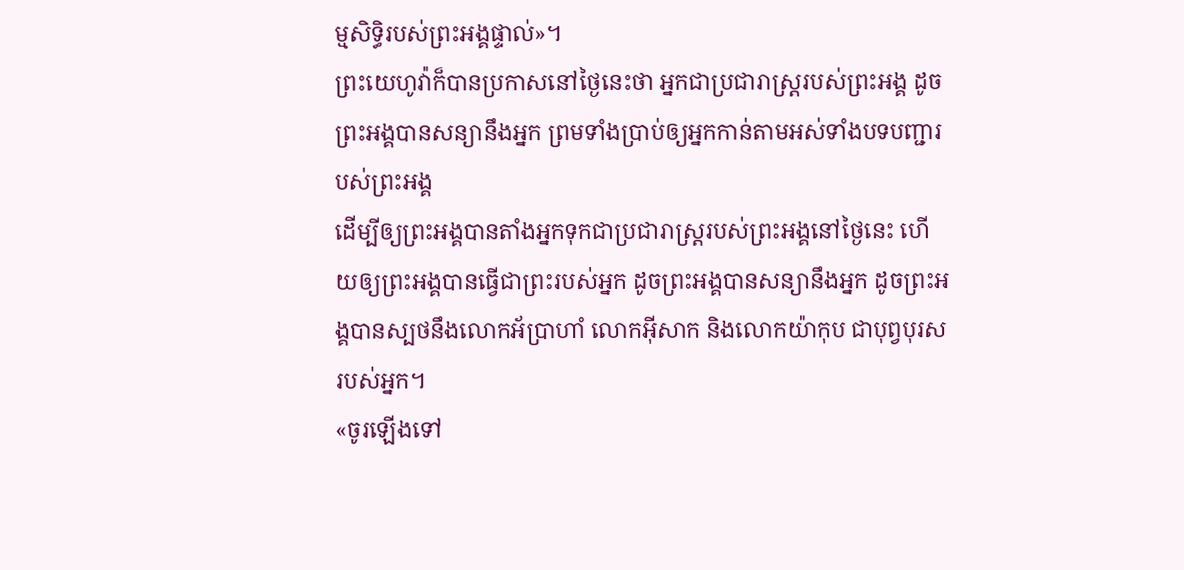ម្មសិទ្ធិរបស់ព្រះអង្គផ្ទាល់»។
ព្រះយេហូវ៉ាក៏បានប្រកាសនៅថ្ងៃនេះថា អ្នកជាប្រជារាស្ត្ររបស់ព្រះអង្គ ដូចព្រះអង្គបានសន្យានឹងអ្នក ព្រមទាំងប្រាប់ឲ្យអ្នកកាន់តាមអស់ទាំងបទបញ្ជារបស់ព្រះអង្គ
ដើម្បីឲ្យព្រះអង្គបានតាំងអ្នកទុកជាប្រជារាស្ត្ររបស់ព្រះអង្គនៅថ្ងៃនេះ ហើយឲ្យព្រះអង្គបានធ្វើជាព្រះរបស់អ្នក ដូចព្រះអង្គបានសន្យានឹងអ្នក ដូចព្រះអង្គបានស្បថនឹងលោកអ័ប្រាហាំ លោកអ៊ីសាក និងលោកយ៉ាកុប ជាបុព្វបុរសរបស់អ្នក។
«ចូរឡើងទៅ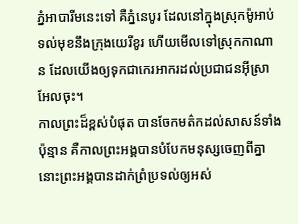ភ្នំអាបារីមនេះទៅ គឺភ្នំនេបូរ ដែលនៅក្នុងស្រុកម៉ូអាប់ ទល់មុខនឹងក្រុងយេរីខូរ ហើយមើលទៅស្រុកកាណាន ដែលយើងឲ្យទុកជាកេរអាករដល់ប្រជាជនអ៊ីស្រាអែលចុះ។
កាលព្រះដ៏ខ្ពស់បំផុត បានចែកមត៌កដល់សាសន៍ទាំងប៉ុន្មាន គឺកាលព្រះអង្គបានបំបែកមនុស្សចេញពីគ្នា នោះព្រះអង្គបានដាក់ព្រំប្រទល់ឲ្យអស់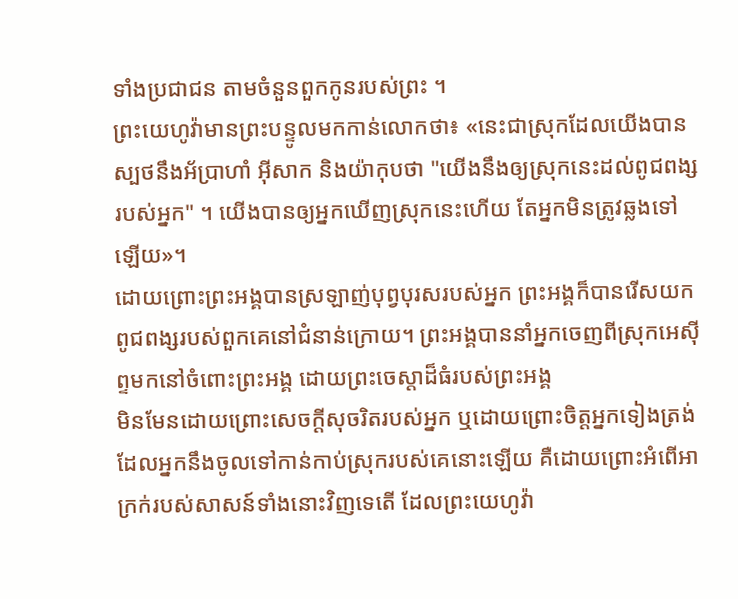ទាំងប្រជាជន តាមចំនួនពួកកូនរបស់ព្រះ ។
ព្រះយេហូវ៉ាមានព្រះបន្ទូលមកកាន់លោកថា៖ «នេះជាស្រុកដែលយើងបានស្បថនឹងអ័ប្រាហាំ អ៊ីសាក និងយ៉ាកុបថា "យើងនឹងឲ្យស្រុកនេះដល់ពូជពង្សរបស់អ្នក" ។ យើងបានឲ្យអ្នកឃើញស្រុកនេះហើយ តែអ្នកមិនត្រូវឆ្លងទៅឡើយ»។
ដោយព្រោះព្រះអង្គបានស្រឡាញ់បុព្វបុរសរបស់អ្នក ព្រះអង្គក៏បានរើសយកពូជពង្សរបស់ពួកគេនៅជំនាន់ក្រោយ។ ព្រះអង្គបាននាំអ្នកចេញពីស្រុកអេស៊ីព្ទមកនៅចំពោះព្រះអង្គ ដោយព្រះចេស្តាដ៏ធំរបស់ព្រះអង្គ
មិនមែនដោយព្រោះសេចក្ដីសុចរិតរបស់អ្នក ឬដោយព្រោះចិត្តអ្នកទៀងត្រង់ ដែលអ្នកនឹងចូលទៅកាន់កាប់ស្រុករបស់គេនោះឡើយ គឺដោយព្រោះអំពើអាក្រក់របស់សាសន៍ទាំងនោះវិញទេតើ ដែលព្រះយេហូវ៉ា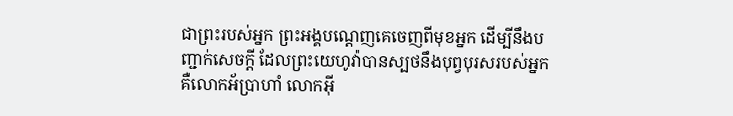ជាព្រះរបស់អ្នក ព្រះអង្គបណ្តេញគេចេញពីមុខអ្នក ដើម្បីនឹងបញ្ជាក់សេចក្ដី ដែលព្រះយេហូវ៉ាបានស្បថនឹងបុព្វបុរសរបស់អ្នក គឺលោកអ័ប្រាហាំ លោកអ៊ី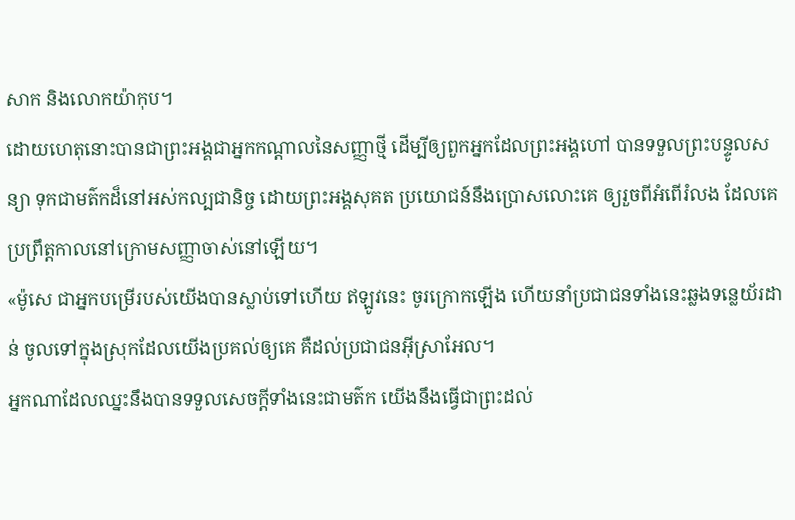សាក និងលោកយ៉ាកុប។
ដោយហេតុនោះបានជាព្រះអង្គជាអ្នកកណ្តាលនៃសញ្ញាថ្មី ដើម្បីឲ្យពួកអ្នកដែលព្រះអង្គហៅ បានទទួលព្រះបន្ទូលសន្យា ទុកជាមត៌កដ៏នៅអស់កល្បជានិច្ច ដោយព្រះអង្គសុគត ប្រយោជន៍នឹងប្រោសលោះគេ ឲ្យរួចពីអំពើរំលង ដែលគេប្រព្រឹត្តកាលនៅក្រោមសញ្ញាចាស់នៅឡើយ។
«ម៉ូសេ ជាអ្នកបម្រើរបស់យើងបានស្លាប់ទៅហើយ ឥឡូវនេះ ចូរក្រោកឡើង ហើយនាំប្រជាជនទាំងនេះឆ្លងទន្លេយ័រដាន់ ចូលទៅក្នុងស្រុកដែលយើងប្រគល់ឲ្យគេ គឺដល់ប្រជាជនអ៊ីស្រាអែល។
អ្នកណាដែលឈ្នះនឹងបានទទួលសេចក្ដីទាំងនេះជាមត៌ក យើងនឹងធ្វើជាព្រះដល់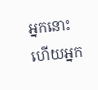អ្នកនោះ ហើយអ្នក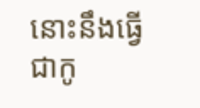នោះនឹងធ្វើជាកូ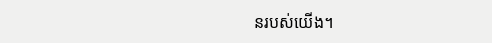នរបស់យើង។